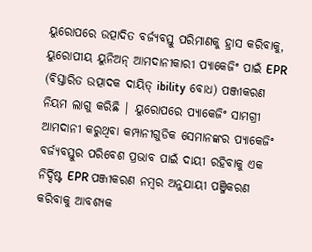ୟୁରୋପରେ ଉତ୍ପାଦିତ ବର୍ଜ୍ୟବସ୍ତୁ ପରିମାଣକୁ ହ୍ରାସ କରିବାକୁ, ୟୁରୋପୀୟ ୟୁନିଅନ୍ ଆମଦାନୀକାରୀ ପ୍ୟାକେଜିଂ ପାଇଁ EPR (ବିସ୍ତାରିତ ଉତ୍ପାଦକ ଦାୟିତ୍ ibility ବୋଧ) ପଞ୍ଜୀକରଣ ନିୟମ ଲାଗୁ କରିଛି | ୟୁରୋପରେ ପ୍ୟାକେଜିଂ ସାମଗ୍ରୀ ଆମଦାନୀ କରୁଥିବା କମ୍ପାନୀଗୁଡିକ ସେମାନଙ୍କର ପ୍ୟାକେଜିଂ ବର୍ଜ୍ୟବସ୍ତୁର ପରିବେଶ ପ୍ରଭାବ ପାଇଁ ଦାୟୀ ରହିବାକୁ ଏକ ନିର୍ଦ୍ଦିଷ୍ଟ EPR ପଞ୍ଜୀକରଣ ନମ୍ବର ଅନୁଯାୟୀ ପଞ୍ଜିକରଣ କରିବାକୁ ଆବଶ୍ୟକ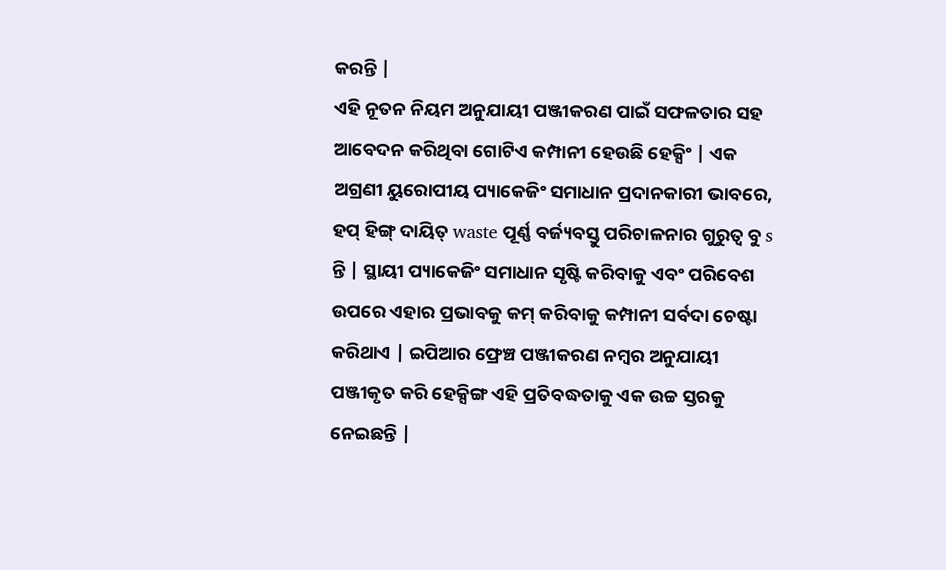କରନ୍ତି |
ଏହି ନୂତନ ନିୟମ ଅନୁଯାୟୀ ପଞ୍ଜୀକରଣ ପାଇଁ ସଫଳତାର ସହ ଆବେଦନ କରିଥିବା ଗୋଟିଏ କମ୍ପାନୀ ହେଉଛି ହେକ୍ସିଂ | ଏକ ଅଗ୍ରଣୀ ୟୁରୋପୀୟ ପ୍ୟାକେଜିଂ ସମାଧାନ ପ୍ରଦାନକାରୀ ଭାବରେ, ହପ୍ ହିଙ୍ଗ୍ ଦାୟିତ୍ waste ପୂର୍ଣ୍ଣ ବର୍ଜ୍ୟବସ୍ତୁ ପରିଚାଳନାର ଗୁରୁତ୍ୱ ବୁ s ନ୍ତି | ସ୍ଥାୟୀ ପ୍ୟାକେଜିଂ ସମାଧାନ ସୃଷ୍ଟି କରିବାକୁ ଏବଂ ପରିବେଶ ଉପରେ ଏହାର ପ୍ରଭାବକୁ କମ୍ କରିବାକୁ କମ୍ପାନୀ ସର୍ବଦା ଚେଷ୍ଟା କରିଥାଏ | ଇପିଆର ଫ୍ରେଞ୍ଚ ପଞ୍ଜୀକରଣ ନମ୍ବର ଅନୁଯାୟୀ ପଞ୍ଜୀକୃତ କରି ହେକ୍ସିଙ୍ଗ ଏହି ପ୍ରତିବଦ୍ଧତାକୁ ଏକ ଉଚ୍ଚ ସ୍ତରକୁ ନେଇଛନ୍ତି |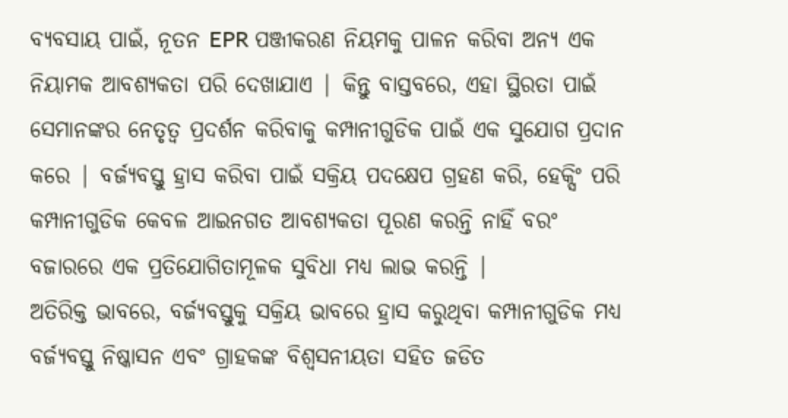ବ୍ୟବସାୟ ପାଇଁ, ନୂତନ EPR ପଞ୍ଜୀକରଣ ନିୟମକୁ ପାଳନ କରିବା ଅନ୍ୟ ଏକ ନିୟାମକ ଆବଶ୍ୟକତା ପରି ଦେଖାଯାଏ | କିନ୍ତୁ ବାସ୍ତବରେ, ଏହା ସ୍ଥିରତା ପାଇଁ ସେମାନଙ୍କର ନେତୃତ୍ୱ ପ୍ରଦର୍ଶନ କରିବାକୁ କମ୍ପାନୀଗୁଡିକ ପାଇଁ ଏକ ସୁଯୋଗ ପ୍ରଦାନ କରେ | ବର୍ଜ୍ୟବସ୍ତୁ ହ୍ରାସ କରିବା ପାଇଁ ସକ୍ରିୟ ପଦକ୍ଷେପ ଗ୍ରହଣ କରି, ହେକ୍ସିଂ ପରି କମ୍ପାନୀଗୁଡିକ କେବଳ ଆଇନଗତ ଆବଶ୍ୟକତା ପୂରଣ କରନ୍ତି ନାହିଁ ବରଂ ବଜାରରେ ଏକ ପ୍ରତିଯୋଗିତାମୂଳକ ସୁବିଧା ମଧ୍ୟ ଲାଭ କରନ୍ତି |
ଅତିରିକ୍ତ ଭାବରେ, ବର୍ଜ୍ୟବସ୍ତୁକୁ ସକ୍ରିୟ ଭାବରେ ହ୍ରାସ କରୁଥିବା କମ୍ପାନୀଗୁଡିକ ମଧ୍ୟ ବର୍ଜ୍ୟବସ୍ତୁ ନିଷ୍କାସନ ଏବଂ ଗ୍ରାହକଙ୍କ ବିଶ୍ୱସନୀୟତା ସହିତ ଜଡିତ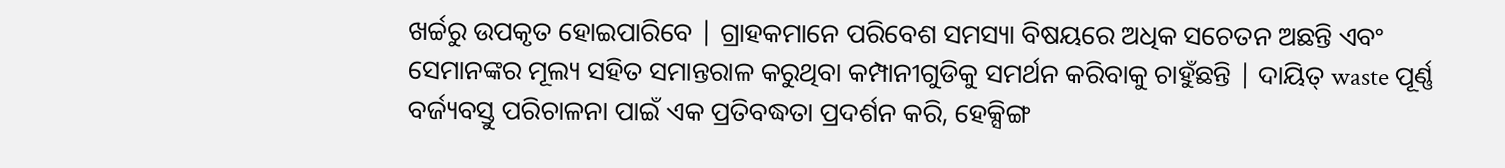ଖର୍ଚ୍ଚରୁ ଉପକୃତ ହୋଇପାରିବେ | ଗ୍ରାହକମାନେ ପରିବେଶ ସମସ୍ୟା ବିଷୟରେ ଅଧିକ ସଚେତନ ଅଛନ୍ତି ଏବଂ ସେମାନଙ୍କର ମୂଲ୍ୟ ସହିତ ସମାନ୍ତରାଳ କରୁଥିବା କମ୍ପାନୀଗୁଡିକୁ ସମର୍ଥନ କରିବାକୁ ଚାହୁଁଛନ୍ତି | ଦାୟିତ୍ waste ପୂର୍ଣ୍ଣ ବର୍ଜ୍ୟବସ୍ତୁ ପରିଚାଳନା ପାଇଁ ଏକ ପ୍ରତିବଦ୍ଧତା ପ୍ରଦର୍ଶନ କରି, ହେକ୍ସିଙ୍ଗ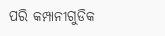ପରି କମ୍ପାନୀଗୁଡିକ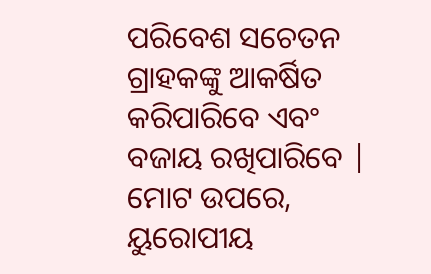ପରିବେଶ ସଚେତନ ଗ୍ରାହକଙ୍କୁ ଆକର୍ଷିତ କରିପାରିବେ ଏବଂ ବଜାୟ ରଖିପାରିବେ |
ମୋଟ ଉପରେ, ୟୁରୋପୀୟ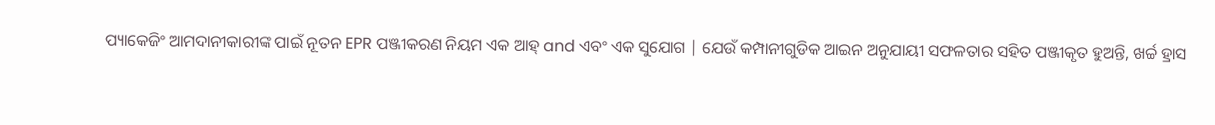ପ୍ୟାକେଜିଂ ଆମଦାନୀକାରୀଙ୍କ ପାଇଁ ନୂତନ EPR ପଞ୍ଜୀକରଣ ନିୟମ ଏକ ଆହ୍ and ଏବଂ ଏକ ସୁଯୋଗ | ଯେଉଁ କମ୍ପାନୀଗୁଡିକ ଆଇନ ଅନୁଯାୟୀ ସଫଳତାର ସହିତ ପଞ୍ଜୀକୃତ ହୁଅନ୍ତି, ଖର୍ଚ୍ଚ ହ୍ରାସ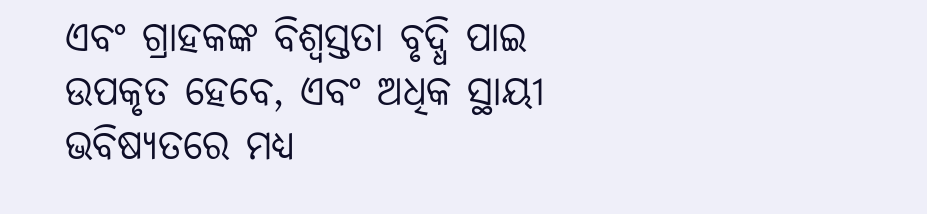ଏବଂ ଗ୍ରାହକଙ୍କ ବିଶ୍ୱସ୍ତତା ବୃଦ୍ଧି ପାଇ ଉପକୃତ ହେବେ, ଏବଂ ଅଧିକ ସ୍ଥାୟୀ ଭବିଷ୍ୟତରେ ମଧ୍ୟ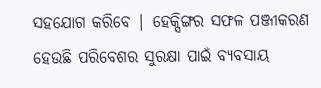ସହଯୋଗ କରିବେ | ହେକ୍ସିଙ୍ଗର ସଫଳ ପଞ୍ଜୀକରଣ ହେଉଛି ପରିବେଶର ସୁରକ୍ଷା ପାଇଁ ବ୍ୟବସାୟ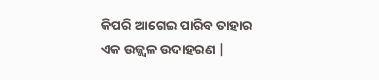କିପରି ଆଗେଇ ପାରିବ ତାହାର ଏକ ଉଜ୍ଜ୍ୱଳ ଉଦାହରଣ |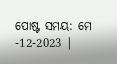ପୋଷ୍ଟ ସମୟ: ମେ -12-2023 |